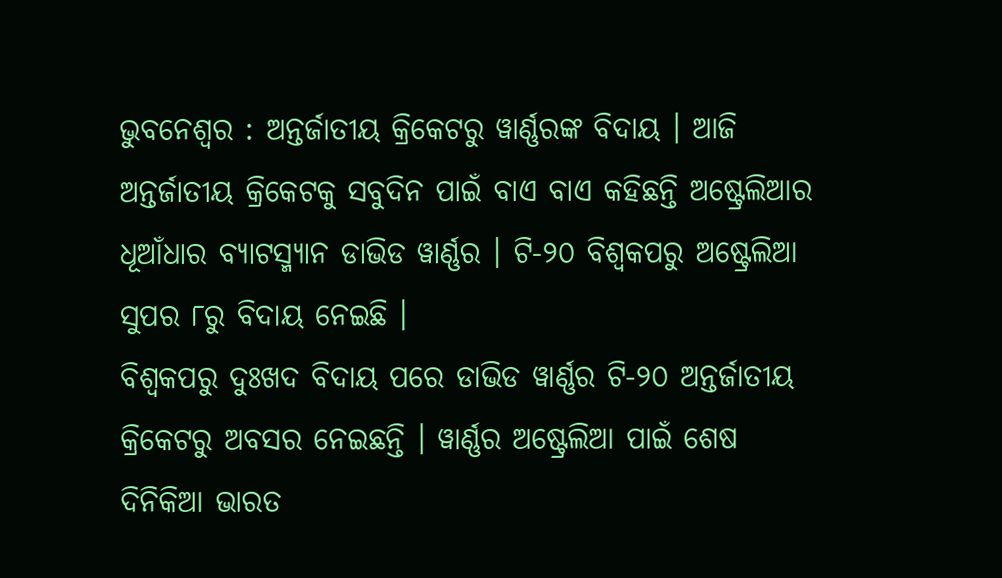ଭୁବନେଶ୍ୱର : ଅନ୍ତର୍ଜାତୀୟ କ୍ରିକେଟରୁ ୱାର୍ଣ୍ଣରଙ୍କ ବିଦାୟ । ଆଜି ଅନ୍ତର୍ଜାତୀୟ କ୍ରିକେଟକୁ ସବୁଦିନ ପାଇଁ ବାଏ ବାଏ କହିଛନ୍ତି ଅଷ୍ଟ୍ରେଲିଆର ଧୂଆଁଧାର ବ୍ୟାଟସ୍ମ୍ୟାନ ଡାଭିଡ ୱାର୍ଣ୍ଣର । ଟି-୨୦ ବିଶ୍ୱକପରୁ ଅଷ୍ଟ୍ରେଲିଆ ସୁପର ୮ରୁ ବିଦାୟ ନେଇଛି ।
ବିଶ୍ୱକପରୁ ଦୁଃଖଦ ବିଦାୟ ପରେ ଡାଭିଡ ୱାର୍ଣ୍ଣର ଟି-୨୦ ଅନ୍ତର୍ଜାତୀୟ କ୍ରିକେଟରୁ ଅବସର ନେଇଛନ୍ତି । ୱାର୍ଣ୍ଣର ଅଷ୍ଟ୍ରେଲିଆ ପାଇଁ ଶେଷ ଦିନିକିଆ ଭାରତ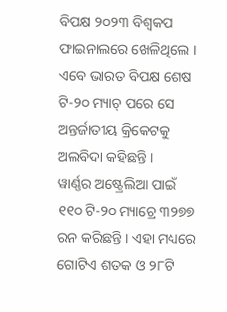ବିପକ୍ଷ ୨୦୨୩ ବିଶ୍ୱକପ ଫାଇନାଲରେ ଖେଳିଥିଲେ । ଏବେ ଭାରତ ବିପକ୍ଷ ଶେଷ ଟି-୨୦ ମ୍ୟାଚ୍ ପରେ ସେ ଅନ୍ତର୍ଜାତୀୟ କ୍ରିକେଟକୁ ଅଲବିଦା କହିଛନ୍ତି ।
ୱାର୍ଣ୍ଣର ଅଷ୍ଟ୍ରେଲିଆ ପାଇଁ ୧୧୦ ଟି-୨୦ ମ୍ୟାଚ୍ରେ ୩୨୭୭ ରନ କରିଛନ୍ତି । ଏହା ମଧ୍ୟରେ ଗୋଟିଏ ଶତକ ଓ ୨୮ଟି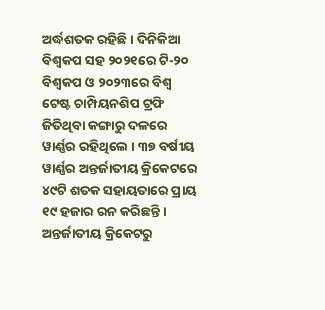ଅର୍ଦ୍ଧଶତକ ରହିଛି । ଦିନିକିଆ ବିଶ୍ୱକପ ସହ ୨୦୨୧ରେ ଟି-୨୦ ବିଶ୍ୱକପ ଓ ୨୦୨୩ରେ ବିଶ୍ୱ ଟେଷ୍ଟ ଚାମ୍ପିୟନଶିପ ଟ୍ରଫି ଜିତିଥିବା କଙ୍ଗାରୁ ଦଳରେ ୱାର୍ଣ୍ଣର ରହିଥିଲେ । ୩୭ ବର୍ଷୀୟ ୱାର୍ଣ୍ଣର ଅନ୍ତର୍ଜାତୀୟ କ୍ରିକେଟରେ ୪୯ଟି ଶତକ ସହାୟତାରେ ପ୍ରାୟ ୧୯ ହଜାର ରନ କରିଛନ୍ତି । ଅନ୍ତର୍ଜାତୀୟ କ୍ରିକେଟରୁ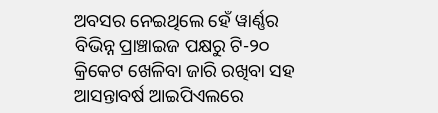ଅବସର ନେଇଥିଲେ ହେଁ ୱାର୍ଣ୍ଣର ବିଭିନ୍ନ ପ୍ରାଞ୍ଚାଇଜ ପକ୍ଷରୁ ଟି-୨୦ କ୍ରିକେଟ ଖେଳିବା ଜାରି ରଖିବା ସହ ଆସନ୍ତାବର୍ଷ ଆଇପିଏଲରେ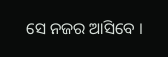ସେ ନଜର ଆସିବେ ।